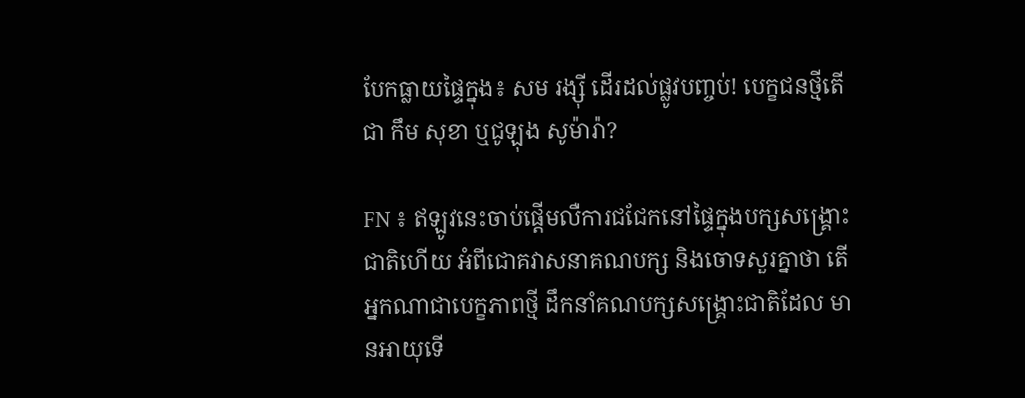បែកធ្លាយផ្ទៃក្នុង៖ សម រង្ស៊ី ដើរដល់ផ្លូវបញ្ចប់! បេក្ខជនថ្មីតើជា កឹម សុខា ឬជូឡុង សូម៉ារ៉ា?

FN ៖ ឥឡូវនេះចាប់ផ្តើមលឺការជជែកនៅផ្ទៃក្នុងបក្សសង្គ្រោះជាតិហើយ អំពីជោគវាសនាគណបក្ស និងចោទសួរគ្នាថា តើអ្នកណាជាបេក្ខភាពថ្មី ដឹកនាំគណបក្សសង្គ្រោះជាតិដែល មានអាយុទើ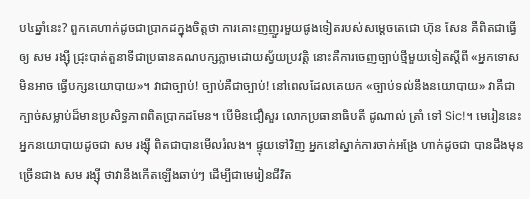ប៤ឆ្នាំនេះ? ពួកគេហាក់ដូចជាប្រាកដក្នុងចិត្តថា ការគោះញញួរមួយផូងទៀតរបស់សម្តេចតេជោ ហ៊ុន សែន គឺពិតជាធ្វើឲ្យ សម រង្ស៊ី ជ្រុះបាត់តួនាទីជាប្រធានគណបក្សភ្លាមដោយស្វ័យប្រវត្តិ នោះគឺការចេញច្បាប់ថ្មីមួយទៀតស្តីពី «អ្នកទោសមិនអាច ធ្វើបក្សនយោបាយ»។ វាជាច្បាប់! ច្បាប់គឺជាច្បាប់! នៅពេលដែលគេយក «ច្បាប់ទល់នឹងនយោបាយ» វាគឺជាក្បាច់សម្លាប់ដ៏មានប្រសិទ្ធភាពពិតប្រាកដមែន។ បើមិនជឿសួរ លោកប្រធានាធិបតី ដូណាល់ ត្រាំ ទៅ Sic!។ មេរៀននេះ អ្នកនយោបាយដូចជា សម រង្ស៊ី ពិតជាបានមើលរំលង។ ផ្ទុយទៅវិញ អ្នកនៅស្នាក់ការចាក់អង្រែ ហាក់ដូចជា បានដឹងមុនច្រើនជាង សម រង្ស៊ី ថាវានឹងកើតឡើងឆាប់ៗ ដើម្បីជាមេរៀនជីវិត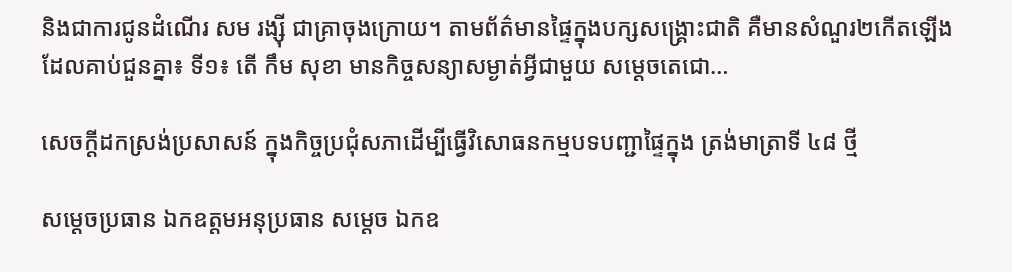និងជាការជូនដំណើរ សម រង្ស៊ី ជាគ្រាចុងក្រោយ។ តាមព័ត៌មានផ្ទៃក្នុងបក្សសង្គ្រោះជាតិ គឺមានសំណួរ២កើតឡើងដែលគាប់ជួនគ្នា៖ ទី១៖ តើ កឹម សុខា មានកិច្ចសន្យាសម្ងាត់អ្វីជាមួយ សម្តេចតេជោ…

សេចក្តីដកស្រង់ប្រសាសន៍ ក្នុងកិច្ចប្រជុំសភាដើម្បីធ្វើវិសោធនកម្មបទបញ្ជាផ្ទៃក្នុង ត្រង់មាត្រាទី ៤៨ ថ្មី

សម្តេចប្រធាន ឯកឧត្តមអនុប្រធាន សម្តេច ឯកឧ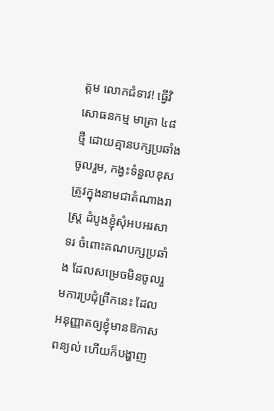ត្តម លោកជំទាវ! ធ្វើវិសោធនកម្ម មាត្រា ៤៨ ថ្មី ដោយគ្មានបក្សប្រឆាំងចូលរួម, កង្វះទំនួលខុសត្រូវក្នុងនាមជាតំណាងរាស្រ្ត ដំបូងខ្ញុំសុំអបអរសាទរ ចំពោះគណបក្សប្រឆាំង ដែលសម្រេចមិនចូលរួមការប្រជុំព្រឹកនេះ ដែលអនុញ្ញាតឲ្យខ្ញុំមានឱកាសពន្យល់ ហើយក៏បង្ហាញ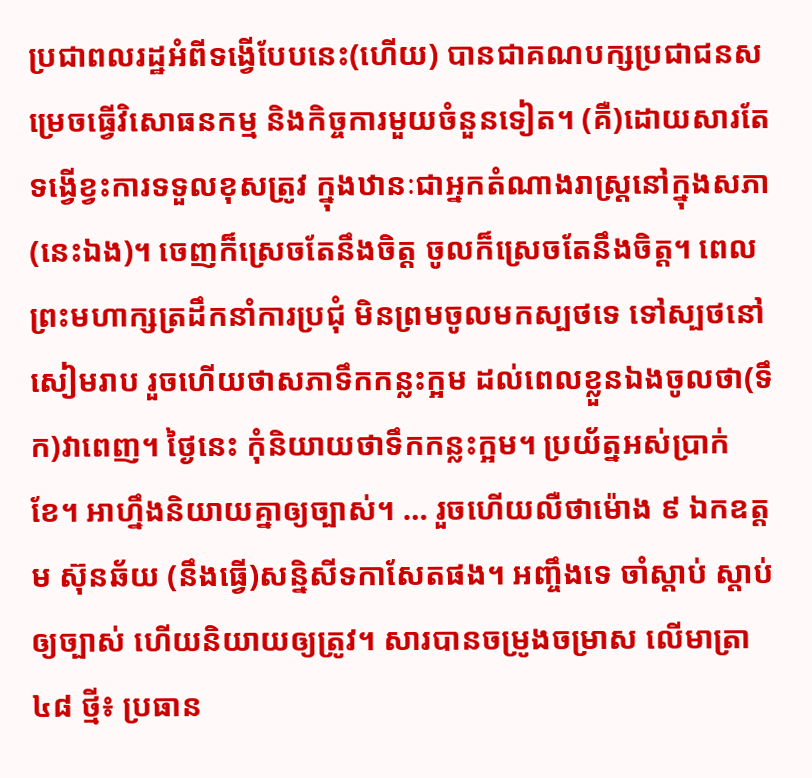ប្រជាពលរដ្ឋអំពីទង្វើបែបនេះ(ហើយ) បានជាគណបក្សប្រជាជនសម្រេចធ្វើវិសោធនកម្ម និងកិច្ចការមួយចំនួនទៀត។ (គឺ)ដោយសារតែទង្វើខ្វះការទទួលខុសត្រូវ ក្នុងឋានៈជាអ្នកតំណាងរាស្ត្រនៅក្នុងសភា(នេះឯង)។ ចេញក៏ស្រេចតែនឹងចិត្ត ចូលក៏ស្រេចតែនឹងចិត្ត។ ពេលព្រះមហាក្សត្រដឹកនាំការប្រជុំ មិនព្រមចូលមកស្បថទេ ទៅស្បថនៅសៀមរាប រួចហើយថាសភាទឹកកន្លះក្អម ដល់ពេលខ្លួនឯងចូលថា(ទឹក)វាពេញ។ ថ្ងៃនេះ កុំនិយាយថាទឹកកន្លះក្អម។ ប្រយ័ត្នអស់ប្រាក់ខែ។ អាហ្នឹងនិយាយគ្នាឲ្យច្បាស់។ … រួចហើយលឺថាម៉ោង ៩ ឯកឧត្តម ស៊ុនឆ័យ (នឹងធ្វើ)សន្និសីទកាសែតផង។ អញ្ចឹងទេ ចាំស្តាប់ ស្តាប់ឲ្យច្បាស់ ហើយនិយាយឲ្យត្រូវ។ សារបានចម្រូងចម្រាស លើមាត្រា ៤៨ ថ្មី៖ ប្រធាន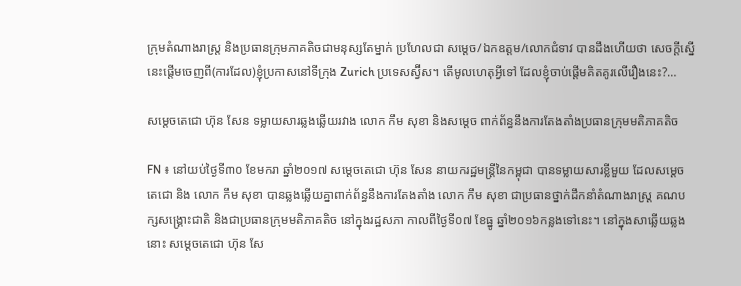ក្រុមតំណាងរាស្រ្ត និងប្រធានក្រុមភាគតិចជាមនុស្សតែម្នាក់ ប្រហែលជា សម្តេច/ឯកឧត្តម/លោកជំទាវ បានដឹងហើយថា សេចក្តីស្នើនេះផ្តើមចេញពី(ការដែល)ខ្ញុំប្រកាសនៅទីក្រុង Zurich ប្រទេសស្វ៊ីស។ តើមូលហេតុអ្វីទៅ ដែលខ្ញុំចាប់ផ្តើមគិតគូរលើរឿងនេះ?…

សម្តេចតេជោ ហ៊ុន សែន ទម្លាយសារឆ្លងឆ្លើយរវាង លោក កឹម សុខា និងសម្តេច ពាក់ព័ន្ធនឹងការតែងតាំងប្រធានក្រុមមតិភាគតិច

FN ៖ នៅយប់ថ្ងៃទី៣០ ខែមករា ឆ្នាំ២០១៧ សម្តេចតេជោ ហ៊ុន សែន នាយករដ្ឋមន្រ្តីនៃកម្ពុជា បានទម្លាយសារខ្លីមួយ ដែលសម្តេចតេជោ និង លោក កឹម សុខា បានឆ្លងឆ្លើយគ្នាពាក់ព័ន្ធនឹងការតែងតាំង លោក កឹម សុខា ជាប្រធានថ្នាក់ដឹកនាំតំណាងរាស្រ្ត គណបក្សសង្រ្គោះជាតិ និងជាប្រធានក្រុមមតិភាគតិច នៅក្នុងរដ្ឋសភា កាលពីថ្ងៃទី០៧ ខែធ្នូ ឆ្នាំ២០១៦កន្លងទៅនេះ។ នៅក្នុងសាឆ្លើយឆ្លងនោះ សម្តេចតេជោ ហ៊ុន សែ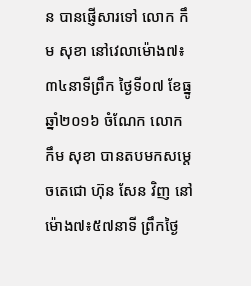ន បានផ្ញើសារទៅ លោក កឹម សុខា នៅវេលាម៉ោង៧៖៣៤នាទីព្រឹក ថ្ងៃទី០៧ ខែធ្នូ ឆ្នាំ២០១៦ ចំណែក លោក កឹម សុខា បានតបមកសម្តេចតេជោ ហ៊ុន សែន វិញ នៅម៉ោង៧៖៥៧នាទី ព្រឹកថ្ងៃ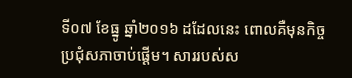ទី០៧ ខែធ្នូ ឆ្នាំ២០១៦ ដដែលនេះ ពោលគឺមុនកិច្ចប្រជុំសភាចាប់ផ្តើម។ សាររបស់ស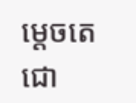ម្តេចតេជោ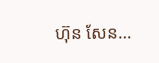ហ៊ុន សែន…